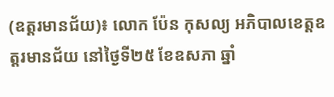(ឧត្តរមានជ័យ)៖ លោក ប៉ែន កុសល្យ អភិបាលខេត្តឧត្ដរមានជ័យ នៅថ្ងៃទី២៥ ខែឧសភា ឆ្នាំ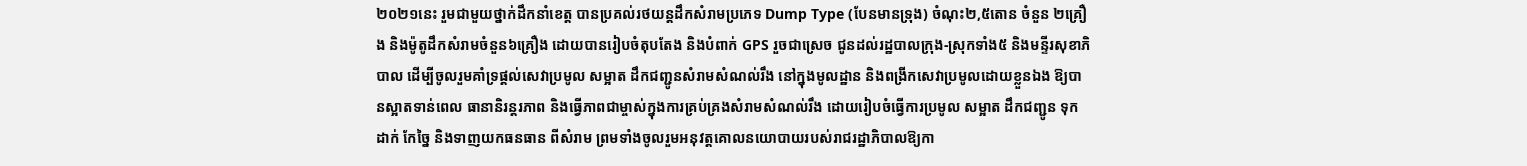២០២១នេះ រួមជាមួយថ្នាក់ដឹកនាំខេត្ត បានប្រគល់រថយន្តដឹកសំរាមប្រភេទ Dump Type (បែនមានទ្រុង) ចំណុះ២,៥តោន ចំនួន ២គ្រឿង និងម៉ូតូដឹកសំរាមចំនួន៦គ្រឿង ដោយបានរៀបចំតុបតែង និងបំពាក់ GPS រួចជាស្រេច ជូនដល់រដ្ឋបាលក្រុង-ស្រុកទាំង៥ និងមន្ទីរសុខាភិបាល ដើម្បីចូលរួមគាំទ្រផ្តល់សេវាប្រមូល សម្អាត ដឹកជញ្ជូនសំរាមសំណល់រឹង នៅក្នុងមូលដ្ឋាន និងពង្រីកសេវាប្រមូលដោយខ្លួនឯង ឱ្យបានស្អាតទាន់ពេល ធានានិរន្តរភាព និងធ្វើភាពជាម្ចាស់ក្នុងការគ្រប់គ្រងសំរាមសំណល់រឹង ដោយរៀបចំធ្វើការប្រមូល សម្អាត ដឹកជញ្ជូន ទុកដាក់ កែច្នៃ និងទាញយកធនធាន ពីសំរាម ព្រមទាំងចូលរួមអនុវត្តគោលនយោបាយរបស់រាជរដ្ឋាភិបាលឱ្យកា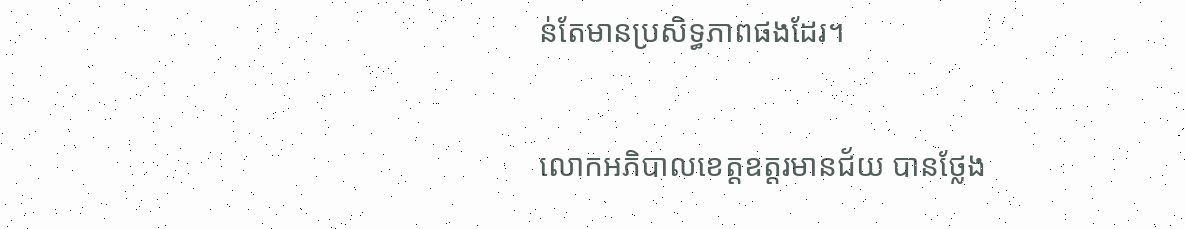ន់តែមានប្រសិទ្ធភាពផងដែរ។

លោកអភិបាលខេត្តឧត្តរមានជ័យ បានថ្លែង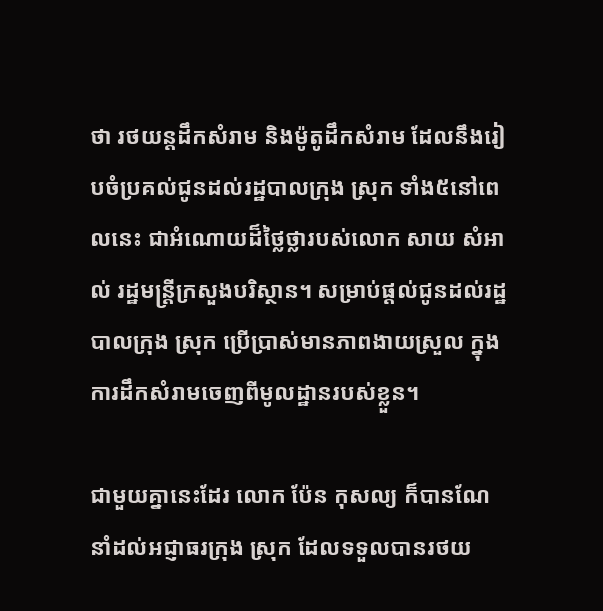ថា រថយន្តដឹកសំរាម និងម៉ូតូដឹកសំរាម ដែលនឹងរៀបចំប្រគល់ជូនដល់រដ្ឋបាលក្រុង ស្រុក ទាំង៥នៅពេលនេះ ជាអំណោយដ៏ថ្លៃថ្លារបស់លោក សាយ សំអាល់ រដ្ឋមន្ត្រីក្រសួងបរិស្ថាន។ សម្រាប់ផ្តល់ជូនដល់រដ្ឋបាលក្រុង ស្រុក ប្រើប្រាស់មានភាពងាយស្រួល ក្នុងការដឹកសំរាមចេញពីមូលដ្ឋានរបស់ខ្លួន។

ជាមួយគ្នានេះដែរ លោក ប៉ែន កុសល្យ ក៏បានណែនាំដល់អជ្ញាធរក្រុង ស្រុក ដែលទទួលបានរថយ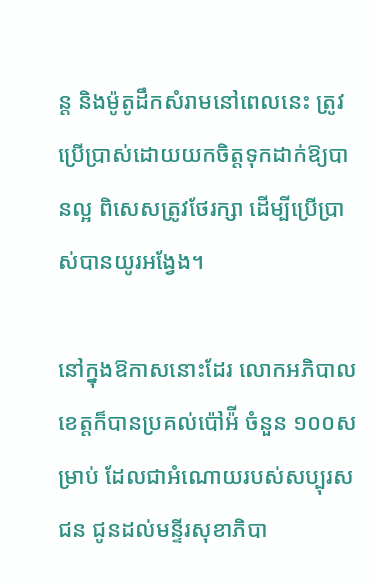ន្ត និងម៉ូតូដឹកសំរាមនៅពេលនេះ ត្រូវប្រើប្រាស់ដោយយកចិត្តទុកដាក់ឱ្យបានល្អ ពិសេសត្រូវថែរក្សា ដើម្បីប្រើប្រាស់បានយូរអង្វែង។

នៅក្នុងឱកាសនោះដែរ លោកអភិបាលខេត្តក៏បានប្រគល់ប៉ៅអ៉ី ចំនួន ១០០សម្រាប់ ដែលជាអំណោយរបស់សប្បុរសជន ជូនដល់មន្ទីរសុខាភិបា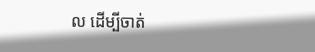ល ដើម្បីចាត់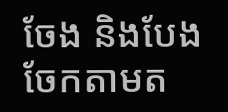ចែង និងបែងចែកតាមត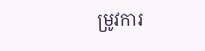ម្រូវការ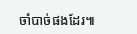ចាំបាច់ផងដែរ៕